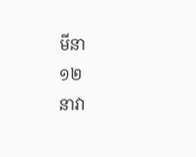មីនា
១២
នាវា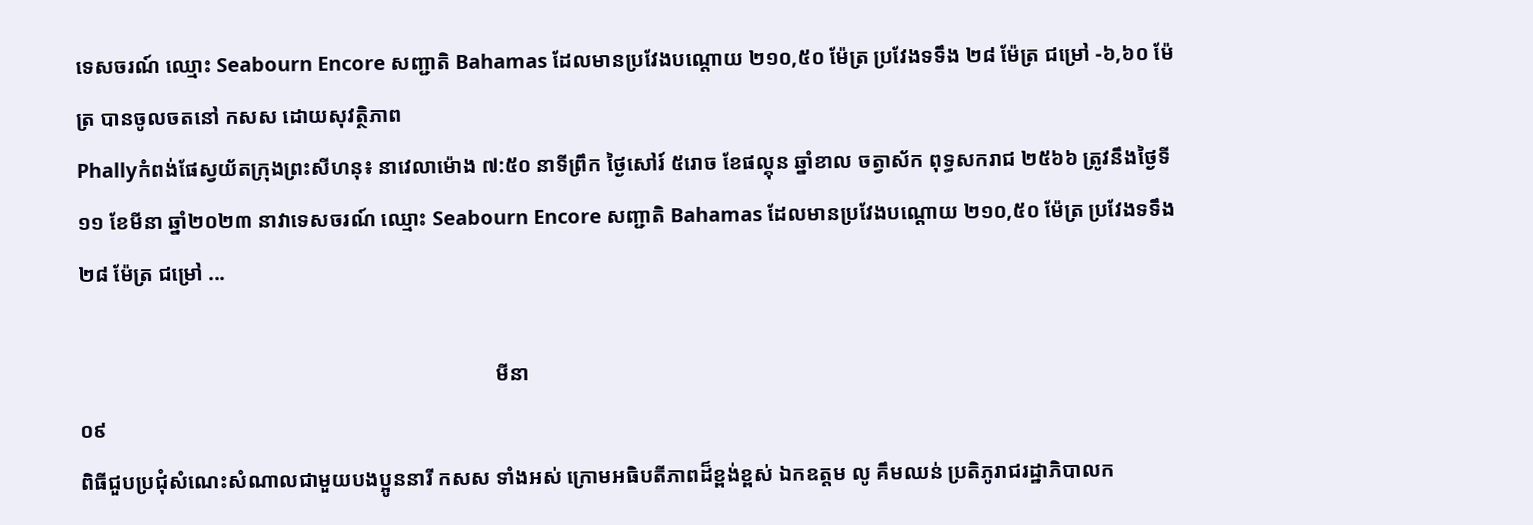ទេសចរណ៍ ឈ្មោះ Seabourn Encore សញ្ជាតិ Bahamas ដែលមានប្រវែងបណ្តោយ ២១០,៥០ ម៉ែត្រ ប្រវែងទទឹង ២៨ ម៉ែត្រ ជម្រៅ -៦,៦០ ម៉ែត្រ បានចូលចតនៅ កសស ដោយសុវត្ថិភាព
Phallyកំពង់ផែស្វយ័តក្រុងព្រះសីហនុ៖ នាវេលាម៉ោង ៧:៥០ នាទីព្រឹក ថ្ងៃសៅរ៍ ៥រោច ខែផល្គុន ឆ្នាំខាល ចត្វាស័ក ពុទ្ធសករាជ ២៥៦៦ ត្រូវនឹងថ្ងៃទី១១ ខែមីនា ឆ្នាំ២០២៣ នាវាទេសចរណ៍ ឈ្មោះ Seabourn Encore សញ្ជាតិ Bahamas ដែលមានប្រវែងបណ្តោយ ២១០,៥០ ម៉ែត្រ ប្រវែងទទឹង ២៨ ម៉ែត្រ ជម្រៅ ...

                                                                                មីនា
០៩
ពិធីជួបប្រជុំសំណេះសំណាលជាមួយបងប្អូននារី កសស ទាំងអស់ ក្រោមអធិបតីភាពដ៏ខ្ពង់ខ្ពស់ ឯកឧត្តម លូ គឹមឈន់ ប្រតិភូរាជរដ្ឋាភិបាលក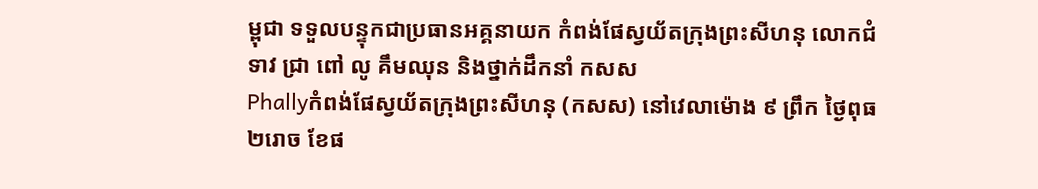ម្ពុជា ទទួលបន្ទុកជាប្រធានអគ្គនាយក កំពង់ផែស្វយ័តក្រុងព្រះសីហនុ លោកជំទាវ ជ្រា ពៅ លូ គឹមឈុន និងថ្នាក់ដឹកនាំ កសស
Phallyកំពង់ផែស្វយ័តក្រុងព្រះសីហនុ (កសស) នៅវេលាម៉ោង ៩ ព្រឹក ថ្ងៃពុធ ២រោច ខែផ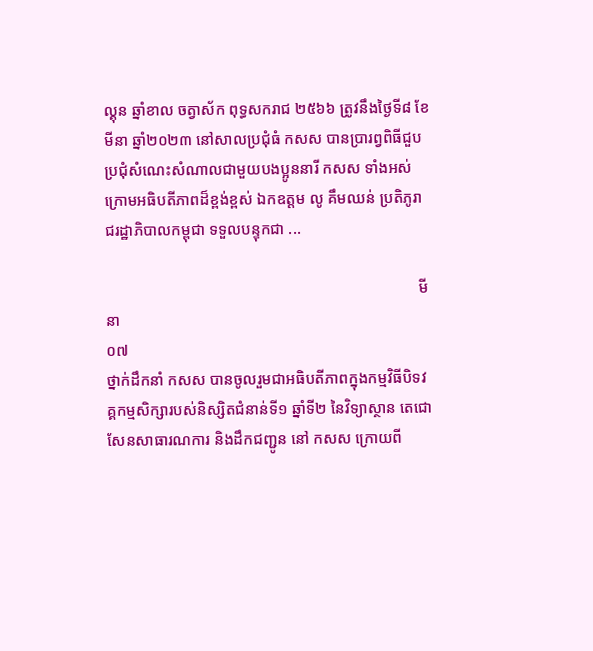ល្គុន ឆ្នាំខាល ចត្វាស័ក ពុទ្ធសករាជ ២៥៦៦ ត្រូវនឹងថ្ងៃទី៨ ខែមីនា ឆ្នាំ២០២៣ នៅសាលប្រជុំធំ កសស បានប្រារព្វពិធីជួបប្រជុំសំណេះសំណាលជាមួយបងប្អូននារី កសស ទាំងអស់ ក្រោមអធិបតីភាពដ៏ខ្ពង់ខ្ពស់ ឯកឧត្តម លូ គឹមឈន់ ប្រតិភូរាជរដ្ឋាភិបាលកម្ពុជា ទទួលបន្ទុកជា ...

                                                                                មីនា
០៧
ថ្នាក់ដឹកនាំ កសស បានចូលរួមជាអធិបតីភាពក្នុងកម្មវិធីបិទវគ្គកម្មសិក្សារបស់និស្សិតជំនាន់ទី១ ឆ្នាំទី២ នៃវិទ្យាស្ថាន តេជោសែនសាធារណការ និងដឹកជញ្ជូន នៅ កសស ក្រោយពី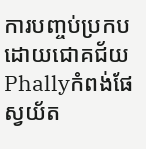ការបញ្ចប់ប្រកបដោយជោគជ័យ
Phallyកំពង់ផែស្វយ័ត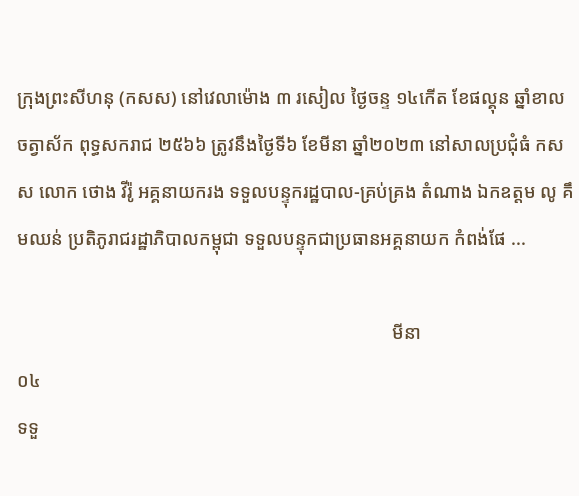ក្រុងព្រះសីហនុ (កសស) នៅវេលាម៉ោង ៣ រសៀល ថ្ងៃចន្ទ ១៤កើត ខែផល្គុន ឆ្នាំខាល ចត្វាស័ក ពុទ្ធសករាជ ២៥៦៦ ត្រូវនឹងថ្ងៃទី៦ ខែមីនា ឆ្នាំ២០២៣ នៅសាលប្រជុំធំ កសស លោក ថោង វីរ៉ូ អគ្គនាយករង ទទួលបន្ទុករដ្ឋបាល-គ្រប់គ្រង តំណាង ឯកឧត្តម លូ គឹមឈន់ ប្រតិភូរាជរដ្ឋាភិបាលកម្ពុជា ទទួលបន្ទុកជាប្រធានអគ្គនាយក កំពង់ផែ ...

                                                                                មីនា
០៤
ទទួ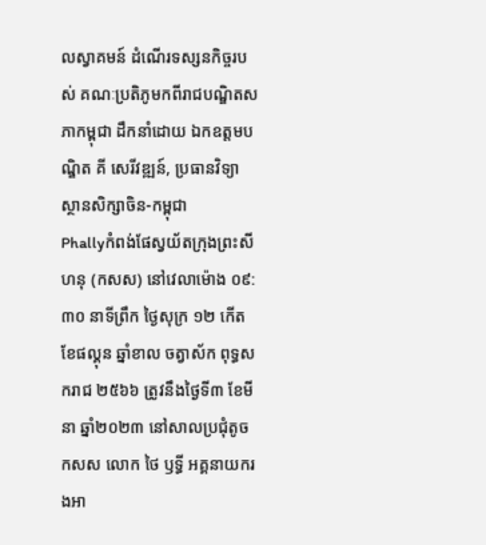លស្វាគមន៍ ដំណើរទស្សនកិច្ចរបស់ គណៈប្រតិភូមកពីរាជបណ្ឌិតសភាកម្ពុជា ដឹកនាំដោយ ឯកឧត្តមបណ្ឌិត គី សេរីវឌ្ឍន៍, ប្រធានវិទ្យាស្ថានសិក្សាចិន-កម្ពុជា
Phallyកំពង់ផែស្វយ័តក្រុងព្រះសីហនុ (កសស) នៅវេលាម៉ោង ០៩:៣០ នាទីព្រឹក ថ្ងៃសុក្រ ១២ កើត ខែផល្គុន ឆ្នាំខាល ចត្វាស័ក ពុទ្ធសករាជ ២៥៦៦ ត្រូវនឹងថ្ងៃទី៣ ខែមីនា ឆ្នាំ២០២៣ នៅសាលប្រជុំតូច កសស លោក ថៃ ឫទ្ធី អគ្គនាយករងអា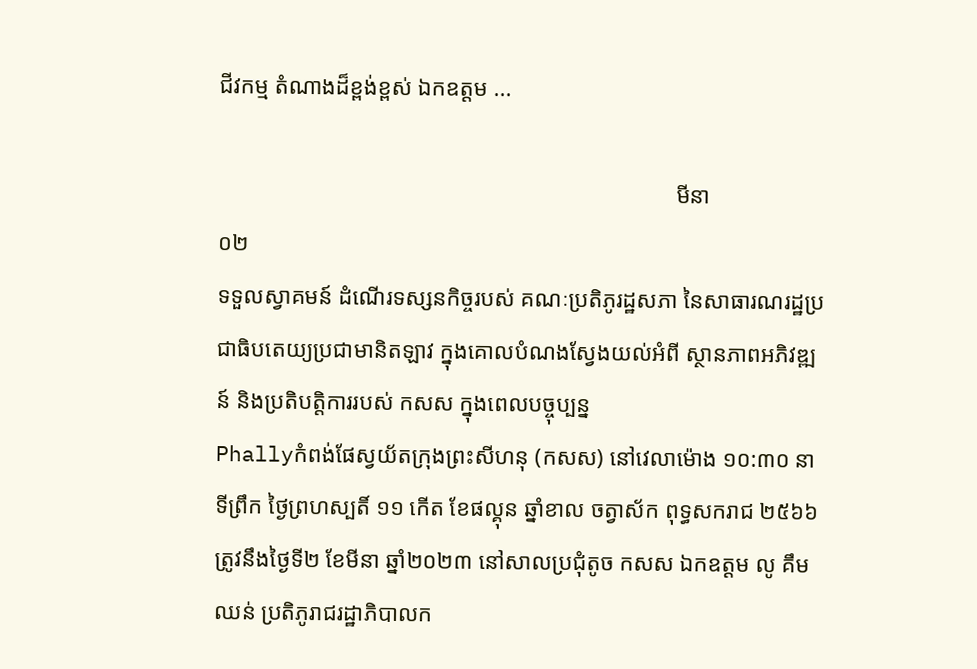ជីវកម្ម តំណាងដ៏ខ្ពង់ខ្ពស់ ឯកឧត្តម ...

                                                                                មីនា
០២
ទទួលស្វាគមន៍ ដំណើរទស្សនកិច្ចរបស់ គណៈប្រតិភូរដ្ឋសភា នៃសាធារណរដ្ឋប្រជាធិបតេយ្យប្រជាមានិតឡាវ ក្នុងគោលបំណងស្វែងយល់អំពី ស្ថានភាពអភិវឌ្ឍន៍ និងប្រតិបត្តិការរបស់ កសស ក្នុងពេលបច្ចុប្បន្ន
Phallyកំពង់ផែស្វយ័តក្រុងព្រះសីហនុ (កសស) នៅវេលាម៉ោង ១០:៣០ នាទីព្រឹក ថ្ងៃព្រហស្បតិ៍ ១១ កើត ខែផល្គុន ឆ្នាំខាល ចត្វាស័ក ពុទ្ធសករាជ ២៥៦៦ ត្រូវនឹងថ្ងៃទី២ ខែមីនា ឆ្នាំ២០២៣ នៅសាលប្រជុំតូច កសស ឯកឧត្តម លូ គឹមឈន់ ប្រតិភូរាជរដ្ឋាភិបាលក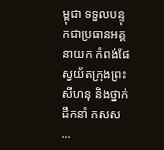ម្ពុជា ទទួលបន្ទុកជាប្រធានអគ្គនាយក កំពង់ផែស្វយ័តក្រុងព្រះសីហនុ និងថ្នាក់ដឹកនាំ កសស ...